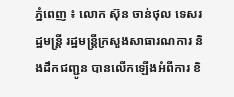ភ្នំពេញ ៖ លោក ស៊ុន ចាន់ថុល ទេសរដ្ឋមន្រ្តី រដ្ឋមន្រ្តីក្រសួងសាធារណការ និងដឹកជញ្ជូន បានលើកឡើងអំពីការ ខិ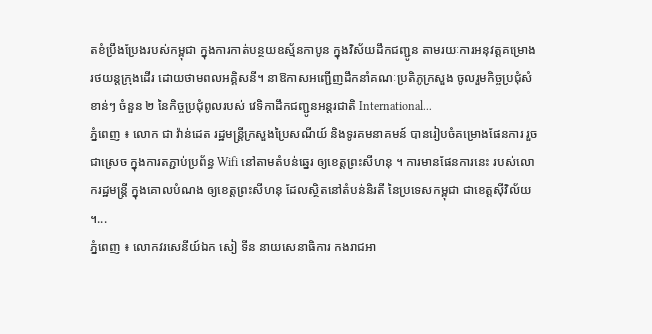តខំប្រឹងប្រែងរបស់កម្ពុជា ក្នុងការកាត់បន្ថយឧស្ម័នកាបូន ក្នុងវិស័យដឹកជញ្ជូន តាមរយៈការអនុវត្តគម្រោង រថយន្តក្រុងដើរ ដោយថាមពលអគ្គិសនី។ នាឱកាសអញ្ជើញដឹកនាំគណៈប្រតិភូក្រសួង ចូលរួមកិច្ចប្រជុំសំខាន់ៗ ចំនួន ២ នៃកិច្ចប្រជុំពូលរបស់ វេទិកាដឹកជញ្ជូនអន្តរជាតិ International...
ភ្នំពេញ ៖ លោក ជា វ៉ាន់ដេត រដ្ឋមន្រ្តីក្រសួងប្រៃសណីយ៍ និងទូរគមនាគមន៍ បានរៀបចំគម្រោងផែនការ រួចជាស្រេច ក្នុងការតភ្ជាប់ប្រព័ន្ធ Wifi នៅតាមតំបន់ឆ្នេរ ឲ្យខេត្តព្រះសីហនុ ។ ការមានផែនការនេះ របស់លោករដ្ឋមន្រ្តី ក្នុងគោលបំណង ឲ្យខេត្តព្រះសីហនុ ដែលស្ថិតនៅតំបន់និរតី នៃប្រទេសកម្ពុជា ជាខេត្តស៊ីវិល័យ ។...
ភ្នំពេញ ៖ លោកវរសេនីយ៍ឯក សៀ ទីន នាយសេនាធិការ កងរាជអា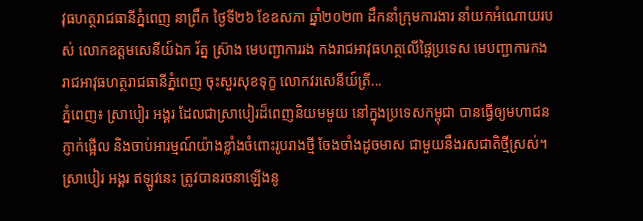វុធហត្ថរាជធានីភ្នំពេញ នាព្រឹក ថ្ងៃទី២៦ ខែឧសភា ឆ្នាំ២០២៣ ដឹកនាំក្រុមការងារ នាំយកអំណោយរបស់ លោកឧត្តមសេនីយ៍ឯក រ័ត្ន ស្រ៊ាង មេបញ្ជាការរង កងរាជអាវុធហត្ថលើផ្ទៃប្រទេស មេបញ្ជាការកង រាជអាវុធហត្ថរាជធានីភ្នំពេញ ចុះសួរសុខទុក្ខ លោកវរសេនីយ៍ត្រី...
ភ្នំពេញ៖ ស្រាបៀរ អង្គរ ដែលជាស្រាបៀរដ៏ពេញនិយមមួយ នៅក្នុងប្រទេសកម្ពុជា បានធ្វើឲ្យមហាជនភ្ញាក់ផ្អើល និងចាប់អារម្មណ៍យ៉ាងខ្លាំងចំពោះរូបរាងថ្មី ចែងចាំងដូចមាស ជាមួយនឹងរសជាតិថ្មីស្រស់។ ស្រាបៀរ អង្គរ ឥឡូវនេះ ត្រូវបានរចនាឡើងនូ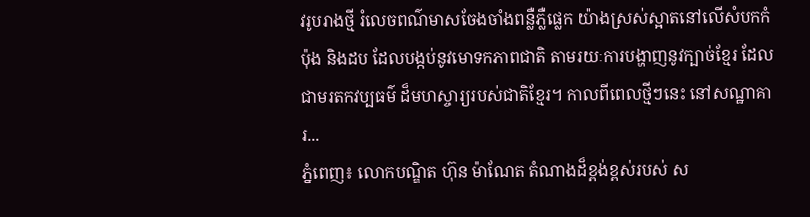វរូបរាងថ្មី រំលេចពណ៌មាសចែងចាំងពន្លឺភ្លឺផ្លេក យ៉ាងស្រស់ស្អាតនៅលើសំបកកំប៉ុង និងដប ដែលបង្កប់នូវមោទកភាពជាតិ តាមរយៈការបង្ហាញនូវក្បាច់ខ្មែរ ដែលជាមរតកវប្បធម៌ ដ៏មហស្ចារ្យរបស់ជាតិខ្មែរ។ កាលពីពេលថ្មីៗនេះ នៅសណ្ឋាគារ...
ភ្នំពេញ៖ លោកបណ្ឌិត ហ៊ុន ម៉ាណែត តំណាងដ៏ខ្ពង់ខ្ពស់របស់ ស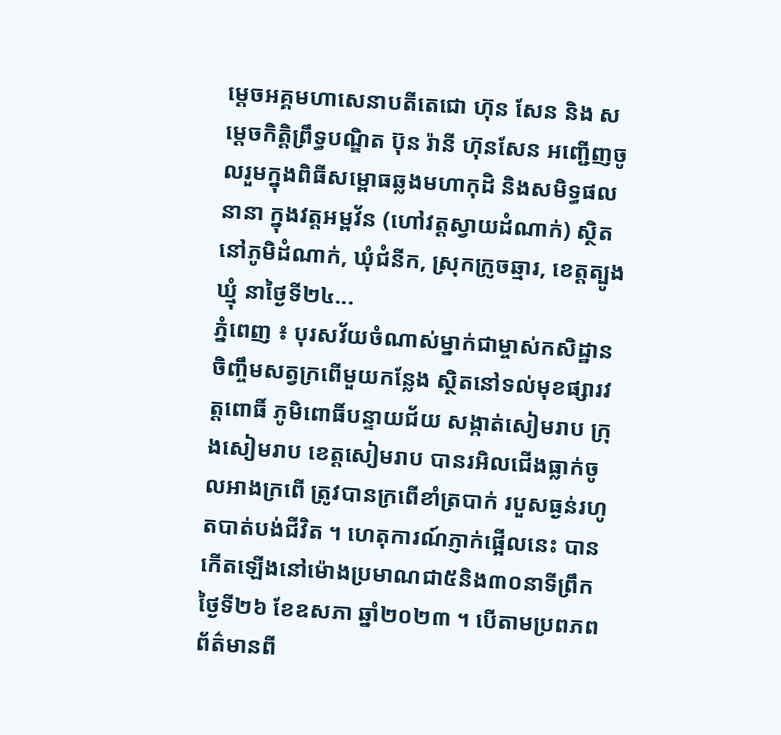ម្តេចអគ្គមហាសេនាបតីតេជោ ហ៊ុន សែន និង សម្តេចកិត្តិព្រឹទ្ធបណ្ឌិត ប៊ុន រ៉ានី ហ៊ុនសែន អញ្ជើញចូលរួមក្នុងពិធីសម្ពោធឆ្លងមហាកុដិ និងសមិទ្ធផលនានា ក្នុងវត្តអម្ពវ័ន (ហៅវត្តស្វាយដំណាក់) ស្ថិតនៅភូមិដំណាក់, ឃុំជំនីក, ស្រុកក្រូចឆ្មារ, ខេត្តត្បូងឃ្មុំ នាថ្ងៃទី២៤...
ភ្នំពេញ ៖ បុរសវ័យចំណាស់ម្នាក់ជាម្ចាស់កសិដ្ឋាន ចិញ្ចឹមសត្វក្រពើមួយកន្លែង ស្ថិតនៅទល់មុខផ្សារវត្តពោធិ៍ ភូមិពោធិ៍បន្ទាយជ័យ សង្កាត់សៀមរាប ក្រុងសៀមរាប ខេត្តសៀមរាប បានរអិលជើងធ្លាក់ចូលអាងក្រពើ ត្រូវបានក្រពើខាំត្របាក់ របួសធ្ងន់រហូតបាត់បង់ជីវិត ។ ហេតុការណ៍ភ្ញាក់ផ្អើលនេះ បានកើតឡើងនៅម៉ោងប្រមាណជា៥និង៣០នាទីព្រឹកថ្ងៃទី២៦ ខែឧសភា ឆ្នាំ២០២៣ ។ បើតាមប្រពភពព័ត៌មានពី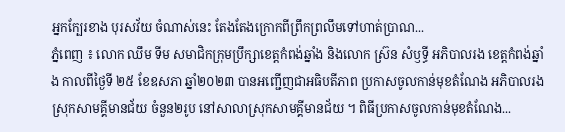អ្នកក្បែរខាង បុរសវ័យ ចំណាស់នេះ តែងតែងក្រោកពីព្រឹកព្រលឹមទៅហាត់ប្រាណ...
ភ្នំពេញ ៖ លោក ឈឹម ទីម សមាជិកក្រុមប្រឹក្សាខេត្តកំពង់ឆ្នាំង និងលោក ស្រ៊ន សំឫទ្ធី អភិបាលរង ខេត្តកំពង់ឆ្នាំង កាលពីថ្ងៃទី ២៥ ខែឧសភា ឆ្នាំ២០២៣ បានអញ្ជើញជាអធិបតីភាព ប្រកាសចូលកាន់មុខតំណែង អភិបាលរងស្រុកសាមគ្គីមានជ័យ ចំនួន២រូប នៅសាលាស្រុកសាមគ្គីមានជ័យ ។ ពិធីប្រកាសចូលកាន់មុខតំណែង...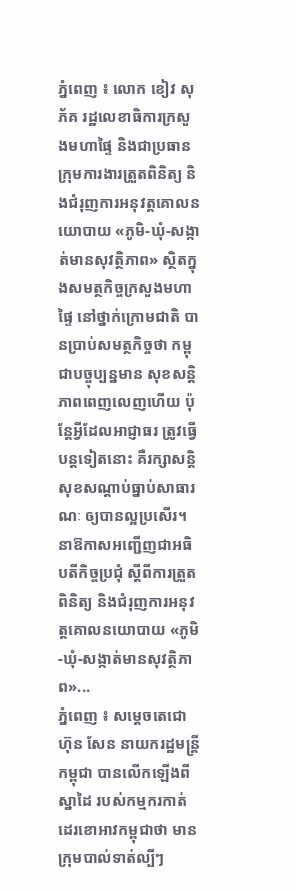ភ្នំពេញ ៖ លោក ខៀវ សុភ័គ រដ្ឋលេខាធិការក្រសួងមហាផ្ទៃ និងជាប្រធានក្រុមការងារត្រួតពិនិត្យ និងជំរុញការអនុវត្តគោលនយោបាយ «ភូមិ-ឃុំ-សង្កាត់មានសុវត្ថិភាព» ស្ថិតក្នុងសមត្ថកិច្ចក្រសួងមហាផ្ទៃ នៅថ្នាក់ក្រោមជាតិ បានបា្រប់សមត្ថកិច្ចថា កម្ពុជាបច្ចុប្បន្នមាន សុខសន្ដិភាពពេញលេញហើយ ប៉ុន្តែអ្វីដែលអាជ្ញាធរ ត្រូវធ្វើបន្ដទៀតនោះ គឺរក្សាសន្ដិសុខសណ្ដាប់ធ្នាប់សាធារណៈ ឲ្យបានល្អប្រសើរ។ នាឱកាសអញ្ជើញជាអធិបតីកិច្ចប្រជុំ ស្ដីពីការត្រួតពិនិត្យ និងជំរុញការអនុវត្តគោលនយោបាយ «ភូមិ-ឃុំ-សង្កាត់មានសុវត្ថិភាព»...
ភ្នំពេញ ៖ សម្តេចតេជោ ហ៊ុន សែន នាយករដ្ឋមន្រ្តីកម្ពុជា បានលើកឡើងពីស្នាដៃ របស់កម្មករកាត់ដេរខោអាវកម្ពុជាថា មានក្រុមបាល់ទាត់ល្បីៗ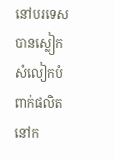នៅបរទេសបានស្លៀក សំលៀកបំពាក់ផលិតនៅក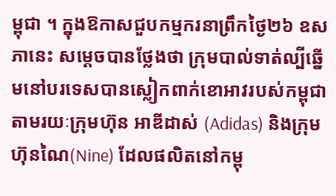ម្ពុជា ។ ក្នុងឱកាសជួបកម្មករនាព្រឹកថ្ងៃ២៦ ឧសភានេះ សម្តេចបានថ្លែងថា ក្រុមបាល់ទាត់ល្បីឆ្នើមនៅបរទេសបានស្លៀកពាក់ខោអាវរបស់កម្ពុជា តាមរយៈក្រុមហ៊ុន អាឌីដាស់ (Adidas) និងក្រុមហ៊ុនណៃ(Nine) ដែលផលិតនៅកម្ពុ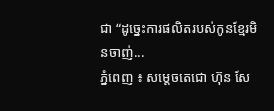ជា “ដូច្នេះការផលិតរបស់កូនខ្មែរមិនចាញ់...
ភ្នំពេញ ៖ សម្តេចតេជោ ហ៊ុន សែ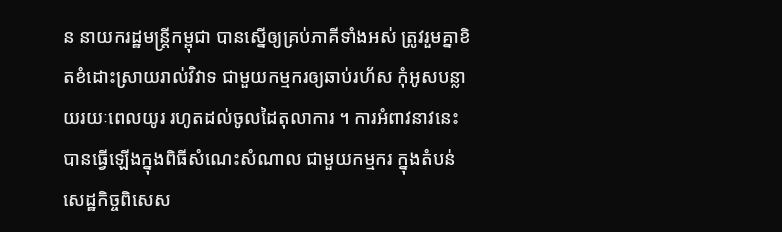ន នាយករដ្ឋមន្ត្រីកម្ពុជា បានស្នើឲ្យគ្រប់ភាគីទាំងអស់ ត្រូវរួមគ្នាខិតខំដោះស្រាយរាល់វិវាទ ជាមួយកម្មករឲ្យឆាប់រហ័ស កុំអូសបន្លាយរយៈពេលយូរ រហូតដល់ចូលដៃតុលាការ ។ ការអំពាវនាវនេះ បានធ្វើឡើងក្នុងពិធីសំណេះសំណាល ជាមួយកម្មករ ក្នុងតំបន់សេដ្ឋកិច្ចពិសេស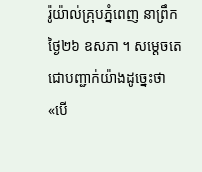រ៉ូយ៉ាល់គ្រុបភ្នំពេញ នាព្រឹកថ្ងៃ២៦ ឧសភា ។ សម្តេចតេជោបញ្ជាក់យ៉ាងដូច្នេះថា «បើ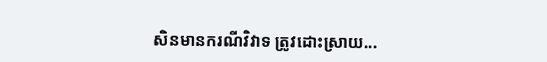សិនមានករណីវិវាទ ត្រូវដោះស្រាយ...